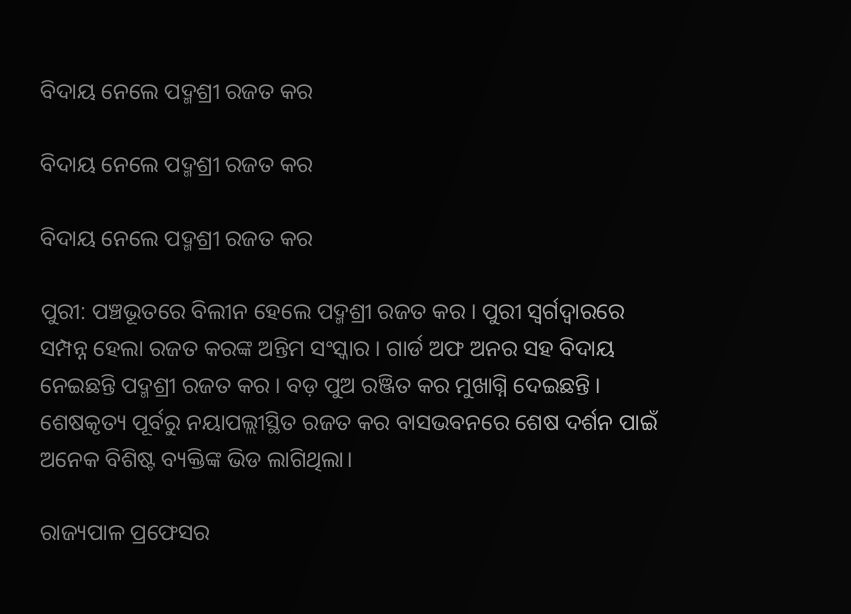ବିଦାୟ ନେଲେ ପଦ୍ମଶ୍ରୀ ରଜତ କର

ବିଦାୟ ନେଲେ ପଦ୍ମଶ୍ରୀ ରଜତ କର

ବିଦାୟ ନେଲେ ପଦ୍ମଶ୍ରୀ ରଜତ କର

ପୁରୀ: ପଞ୍ଚଭୂତରେ ବିଲୀନ ହେଲେ ପଦ୍ମଶ୍ରୀ ରଜତ କର । ପୁରୀ ସ୍ଵର୍ଗଦ୍ୱାରରେ ସମ୍ପନ୍ନ ହେଲା ରଜତ କରଙ୍କ ଅନ୍ତିମ ସଂସ୍କାର । ଗାର୍ଡ ଅଫ ଅନର ସହ ବିଦାୟ ନେଇଛନ୍ତି ପଦ୍ମଶ୍ରୀ ରଜତ କର । ବଡ଼ ପୁଅ ରଞ୍ଜିତ କର ମୁଖାଗ୍ନି ଦେଇଛନ୍ତି । ଶେଷକୃତ୍ୟ ପୂର୍ବରୁ ନୟାପଲ୍ଲୀସ୍ଥିତ ରଜତ କର ବାସଭବନରେ ଶେଷ ଦର୍ଶନ ପାଇଁ ଅନେକ ବିଶିଷ୍ଟ ବ୍ୟକ୍ତିଙ୍କ ଭିଡ ଲାଗିଥିଲା।

ରାଜ୍ୟପାଳ ପ୍ରଫେସର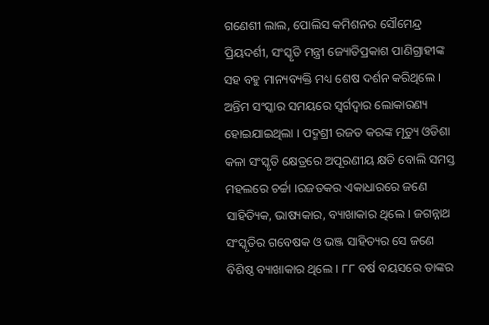ଗଣେଶୀ ଲାଲ, ପୋଲିସ କମିଶନର ସୌମେନ୍ଦ୍ର ପ୍ରିୟଦର୍ଶୀ, ସଂସ୍କୃତି ମନ୍ତ୍ରୀ ଜ୍ୟୋତିପ୍ରକାଶ ପାଣିଗ୍ରାହୀଙ୍କ ସହ ବହୁ ମାନ୍ୟବ୍ୟକ୍ତି ମଧ୍ୟ ଶେଷ ଦର୍ଶନ କରିଥିଲେ । ଅନ୍ତିମ ସଂସ୍କାର ସମୟରେ ସ୍ବର୍ଗଦ୍ବାର ଲୋକାରଣ୍ୟ ହୋଇଯାଇଥିଲା । ପଦ୍ମଶ୍ରୀ ରଜତ କରଙ୍କ ମୃତ୍ୟୁ ଓଡିଶା କଳା ସଂସ୍କୃତି କ୍ଷେତ୍ରରେ ଅପୂରଣୀୟ କ୍ଷତି ବୋଲି ସମସ୍ତ ମହଲରେ ଚର୍ଚ୍ଚା ।ରଜତକର ଏକାଧାରରେ ଜଣେ ସାହିତ୍ୟିକ, ଭାଷ୍ୟକାର, ବ୍ୟାଖାକାର ଥିଲେ । ଜଗନ୍ନାଥ ସଂସ୍କୃତିର ଗବେଷକ ଓ ଭଞ୍ଜ ସାହିତ୍ୟର ସେ ଜଣେ ବିଶିଷ୍ଠ ବ୍ୟାଖାକାର ଥିଲେ । ୮୮ ବର୍ଷ ବୟସରେ ତାଙ୍କର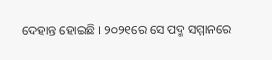ଦେହାନ୍ତ ହୋଇଛି । ୨୦୨୧ରେ ସେ ପଦ୍ମ ସମ୍ମାନରେ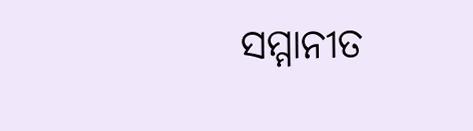ସମ୍ମାନୀତ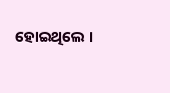ହୋଇଥିଲେ ।